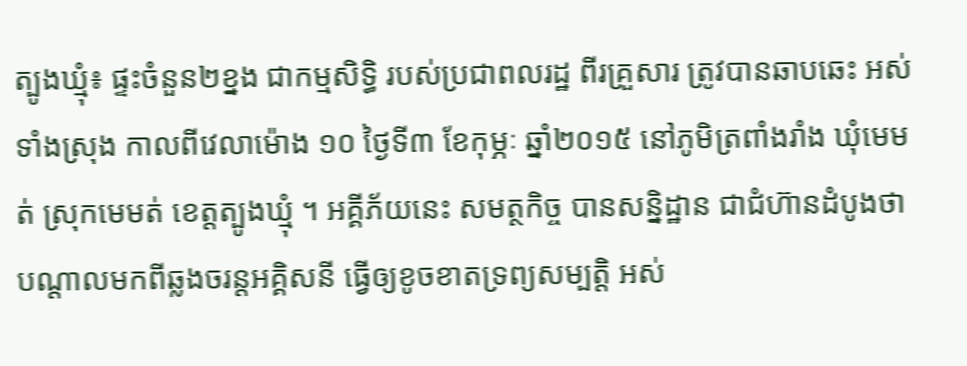ត្បូងឃ្មុំ៖ ផ្ទះចំនួន២ខ្នង ជាកម្មសិទ្ធិ របស់ប្រជាពលរដ្ឋ ពីរគ្រួសារ ត្រូវបានឆាបឆេះ អស់ទាំងស្រុង កាលពីវេលាម៉ោង ១០ ថ្ងៃទី៣ ខែកុម្ភៈ ឆ្នាំ២០១៥ នៅភូមិត្រពាំងរាំង ឃុំមេមត់ ស្រុកមេមត់ ខេត្តត្បូងឃ្មុំ ។ អគ្គីភ័យនេះ សមត្ថកិច្ច បានសន្និដ្ឋាន ជាជំហ៊ានដំបូងថា បណ្តាលមកពីឆ្លងចរន្តអគ្គិសនី ធ្វើឲ្យខូចខាតទ្រព្យសម្បត្តិ អស់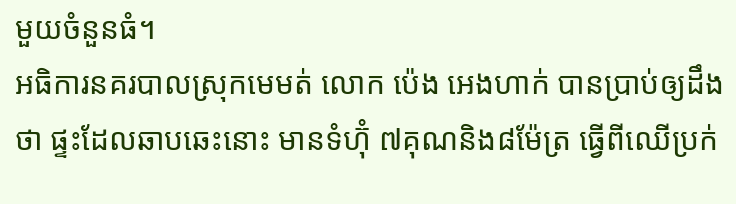មួយចំនួនធំ។
អធិការនគរបាលស្រុកមេមត់ លោក ប៉េង អេងហាក់ បានប្រាប់ឲ្យដឹងថា ផ្ទះដែលឆាបឆេះនោះ មានទំហ៊ុំ ៧គុណនិង៨ម៉ែត្រ ធ្វើពីឈើប្រក់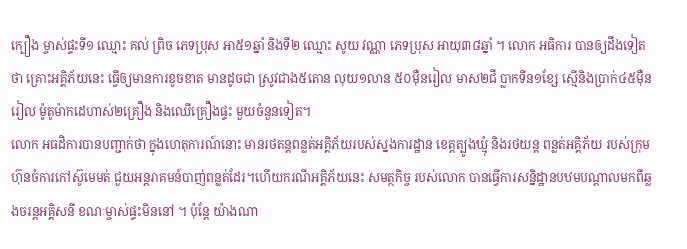ក្បឿង ម្ចាស់ផ្ទះទី១ ឈ្មោះ គល់ ព្រិច ភេទប្រុស អា៥១ឆ្នាំ និងទី២ ឈ្មោះ សូយ វណ្ណា ភេទប្រុស អាយុ៣៨ឆ្នាំ ។ លោក អធិការ បានឲ្យដឹងទៀតថា គ្រោះអគ្គិភ័យនេះ ធ្វើឲ្យមានការខូចខាត មានដូចជា ស្រូវជាង៥តោន លុយ១លាន ៥០ម៉ឺនរៀល មាស២ជី ប្លាកទីន១ខែ្ស ស្មើនិងប្រាក់៤៥ម៉ឺនរៀល ម៉ូតូម៉ាកដេហាស់២គ្រឿង និងឈើគ្រឿងផ្ទះ មួយចំនួនទៀត។
លោក អធដិការបានបញ្ជាក់ថា ក្នុងហេតុការណ៍នោះ មានរថតន្តពន្លត់អគ្គិភ័យរបស់ស្នងការដ្ឋាន ខេត្តត្បូងឃ្មុំ និងរថយន្ត ពន្លត់អគ្គិភ័យ របស់ក្រុមហ៊ុនចំការកៅស៊ូមេមត់ ជួយអន្តរាគមន៍បាញ់ពន្លត់ដែរ។ហើយករណីអគ្គិភ័យនេះ សមត្ថកិច្ច របស់លោក បានធ្វើការសន្និដ្ឋានបឋមបណ្តាលមកពីឆ្លងចរន្តអគ្គិសនី ខណៈម្ចាស់ផ្ទះមិននៅ ។ ប៉ុន្តែ យ៉ាងណា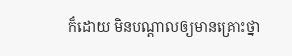ក៏ដោយ មិនបណ្តាលឲ្យមានគ្រោះថ្នា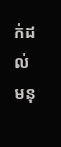ក់ដល់មនុ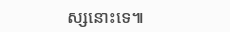ស្សនោះទេ៕